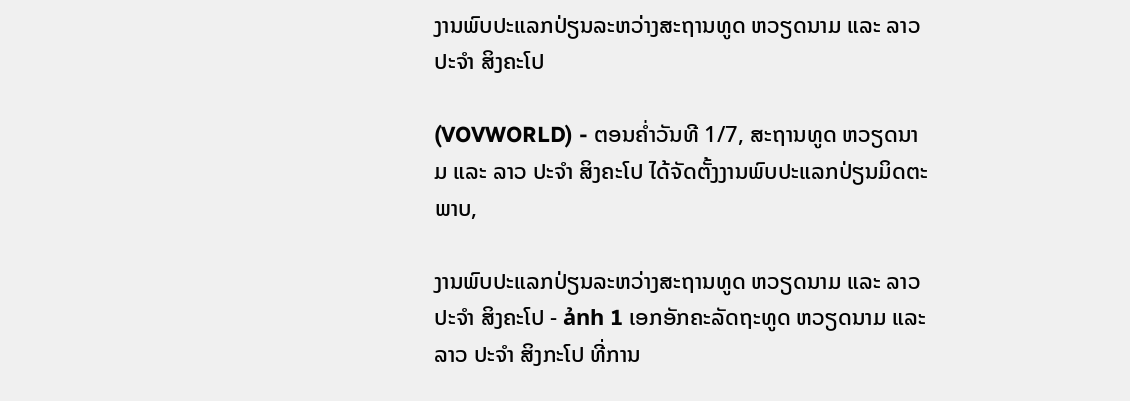ງານພົບປະແລກປ່ຽນລະຫວ່າງສະຖານທູດ ຫວຽດນາມ ແລະ ລາວ ປະຈຳ ສິງຄະໂປ

(VOVWORLD) - ຕອນຄ່ຳວັນທີ 1/7, ສະຖານທູດ ຫວຽດນາມ ແລະ ລາວ ປະຈຳ ສິງຄະໂປ ໄດ້ຈັດຕັ້ງງານພົບປະແລກປ່ຽນມິດຕະພາບ,

ງານພົບປະແລກປ່ຽນລະຫວ່າງສະຖານທູດ ຫວຽດນາມ ແລະ ລາວ ປະຈຳ ສິງຄະໂປ - ảnh 1 ເອກອັກຄະລັດຖະທູດ ຫວຽດນາມ ແລະ ລາວ ປະຈຳ ສິງກະໂປ ທີ່ການ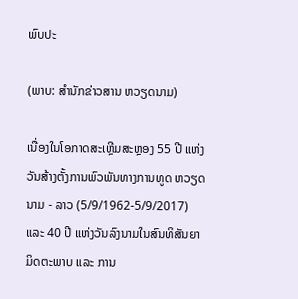ພົບປະ

(ພາບ: ສຳນັກຂ່າວສານ ຫວຽດນາມ)

ເນື່ອງໃນໂອກາດສະເຫຼີມສະຫຼອງ 55 ປີ ແຫ່ງວັນສ້າງຕັ້ງການພົວພັນທາງການທູດ ຫວຽດນາມ - ລາວ (5/9/1962-5/9/2017) ແລະ 40 ປີ ແຫ່ງວັນລົງນາມໃນສົນທິສັນຍາມິດຕະພາບ ແລະ ການ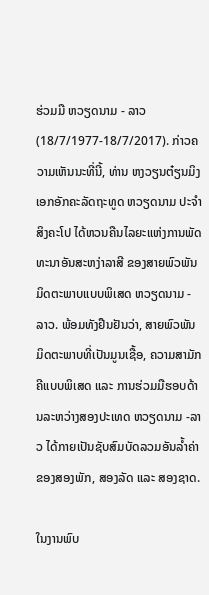ຮ່ວມມື ຫວຽດນາມ - ລາວ (18/7/1977-18/7/2017). ກ່າວຄວາມເຫັນນະທີ່ນີ້, ທ່ານ ຫງວຽນຕ໋ຽນມິງ ເອກອັກຄະລັດຖະທູດ ຫວຽດນາມ ປະຈຳ ສິງຄະໂປ ໄດ້ຫວນຄືນໄລຍະແຫ່ງການພັດທະນາອັນສະຫງ່າລາສີ ຂອງສາຍພົວພັນມິດຕະພາບແບບພິເສດ ຫວຽດນາມ - ລາວ. ພ້ອມທັງຢືນຢັນວ່າ, ສາຍພົວພັນມິດຕະພາບທີ່ເປັນມູນເຊື້ອ, ຄວາມສາມັກຄີແບບພິເສດ ແລະ ການຮ່ວມມືຮອບດ້ານລະຫວ່າງສອງປະເທດ ຫວຽດນາມ -ລາວ ໄດ້ກາຍເປັນຊັບສົມບັດລວມອັນລ້ຳຄ່າຂອງສອງພັກ, ສອງລັດ ແລະ ສອງຊາດ.

ໃນງານພົບ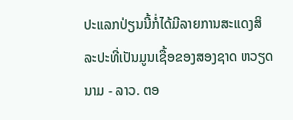ປະແລກປ່ຽນນີ້ກໍ່ໄດ້ມີລາຍການສະແດງສິລະປະທີ່ເປັນມູນເຊື້ອຂອງສອງຊາດ ຫວຽດນາມ - ລາວ. ຕອ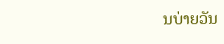ນບ່າຍວັນ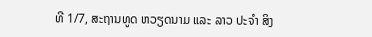ທີ 1/7, ສະຖານທູດ ຫວຽດນາມ ແລະ ລາວ ປະຈຳ ສິງ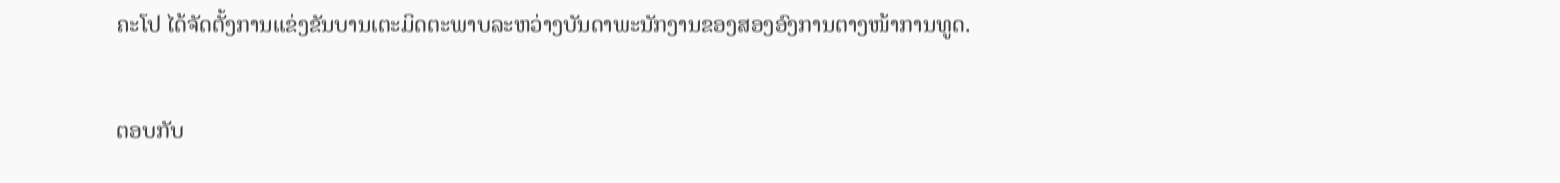ຄະໂປ ໄດ້ຈັດຕັ້ງການແຂ່ງຂັນບານເຕະມິດຕະພາບລະຫວ່າງບັນດາພະນັກງານຂອງສອງອົງການຕາງໜ້າການທູດ.

ຕອບກັບ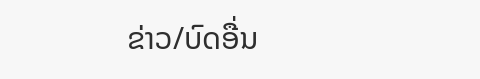ຂ່າວ/ບົດອື່ນ